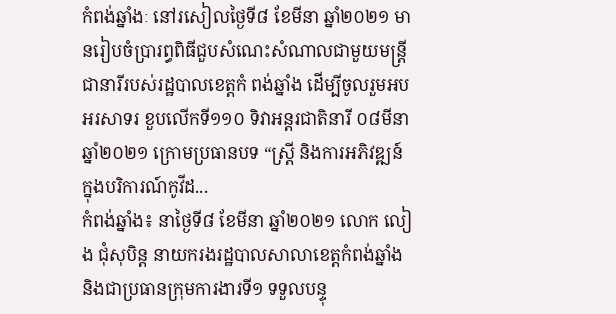កំពង់ឆ្នាំងៈ នៅរសៀលថ្ងៃទី៨ ខែមីនា ឆ្នាំ២០២១ មានរៀបចំប្រារព្ធពិធីជួបសំណេះសំណាលជាមួយមន្រ្តីជានារីរបស់រដ្ឋបាលខេត្តកំ ពង់ឆ្នាំង ដើម្បីចូលរួមអបអរសាទរ ខួបលើកទី១១០ ទិវាអន្តរជាតិនារី ០៨មីនា ឆ្នាំ២០២១ ក្រោមប្រធានបទ “ស្រ្តី និងការអភិវឌ្ឍន៍ក្នុងបរិការណ៍កូវីដ...
កំពង់ឆ្នាំង៖ នាថ្ងៃទី៨ ខែមីនា ឆ្នាំ២០២១ លោក លៀង ជុំសុបិន្ត នាយករងរដ្ឋបាលសាលាខេត្តកំពង់ឆ្នាំង និងជាប្រធានក្រុមការងារទី១ ទទួលបន្ទុ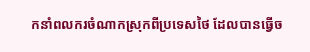កនាំពលករចំណាកស្រុកពីប្រទេសថៃ ដែលបានធ្វើច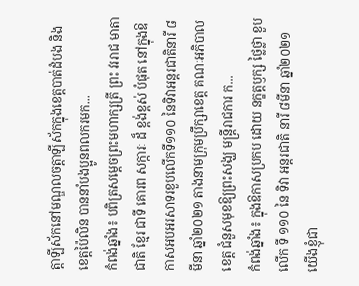ត្តាឡីស័កនៅមណ្ឌលចត្តាឡីស័កក្នុងខេត្តបាត់ដំបង និងខេត្តប៉ៃលិន បាននាំបងប្អូនពលករមក...
កំពង់ឆ្នាំង៖ បពិត្រសម្ដេចព្រះមហាក្សត្រី ព្រះ វររាជ មាតា ជាតិ ខ្មែរ ជាទី គោរព សក្ការៈ ដ៏ ខ្ពង់ខ្ពស់ បំផុត នៅក្នុងឱកាសអបអរសាទរខួបលើកទី១១០ នៃទិវាអន្តរជាតិនារី ៨មីនា ឆ្នាំ២០២១ តាងនាមក្រុមប្រឹក្សាខេត្ត គណៈអភិបាលខេត្ត ជំនួសមុខឱ្យព្រះសង្ឃ មន្ត្រីរាជការ ក...
កំពង់ឆ្នាំង៖ ក្នុងឱកាសប្រកប ដោយ នក្ខត្តឫក្ស ថ្លៃថ្លា ខួប លើក ទី ១១០ នៃ ទិវា អន្តរជាតិ នារី ៨មីនា ឆ្នាំ២០២១ យើងខ្ញុំជា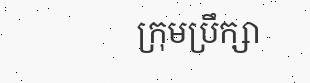ក្រុមប្រឹក្សា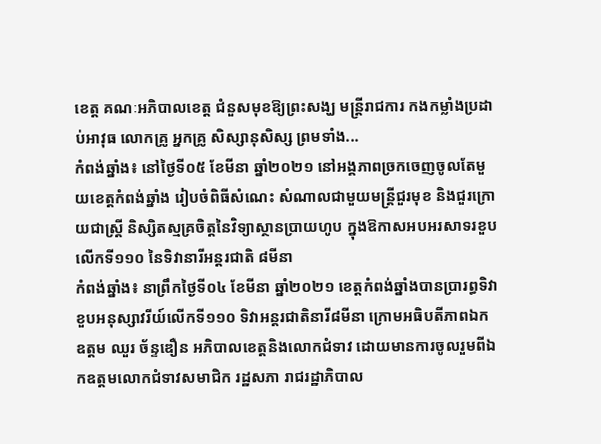ខេត្ត គណៈអភិបាលខេត្ត ជំនួសមុខឱ្យព្រះសង្ឃ មន្ត្រីរាជការ កងកម្លាំងប្រដាប់អាវុធ លោកគ្រូ អ្នកគ្រូ សិស្សានុសិស្ស ព្រមទាំង...
កំពង់ឆ្នាំង៖ នៅថ្ងៃទី០៥ ខែមីនា ឆ្នាំ២០២១ នៅអង្គភាពច្រកចេញចូលតែមួយខេត្តកំពង់ឆ្នាំង រៀបចំពិធីសំណេះ សំណាលជាមួយមន្ត្រីជួរមុខ និងជួរក្រោយជាស្ត្រី និស្សិតស្មគ្រចិត្តនៃវិទ្យាស្ថានប្រាយហូប ក្នុងឱកាសអបអរសាទរខួបលើកទី១១០ នៃទិវានារីអន្តរជាតិ ៨មីនា
កំពង់ឆ្នាំង៖ នាព្រឹកថ្ងៃទី០៤ ខែមីនា ឆ្នាំ២០២១ ខេត្តកំពង់ឆ្នាំងបានប្រារព្ធទិវាខួបអនុស្សាវរីយ៍លើកទី១១០ ទិវាអន្តរជាតិនារី៨មីនា ក្រោមអធិបតីភាពឯកឧត្តម ឈួរ ច័ន្ទឌឿន អភិបាលខេត្តនិងលោកជំទាវ ដោយមានការចូលរួមពីឯកឧត្តមលោកជំទាវសមាជិក រដ្ឋសភា រាជរដ្ឋាភិបាល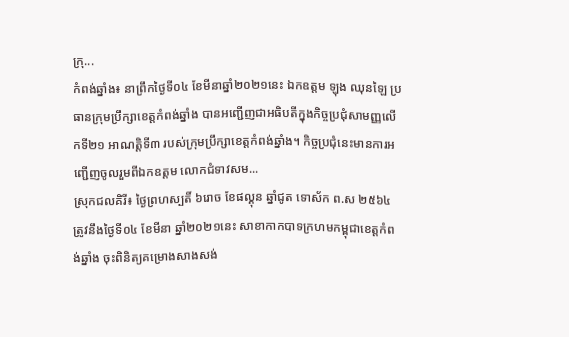ក្រុ...
កំពង់ឆ្នាំង៖ នាព្រឹកថ្ងៃទី០៤ ខែមីនាឆ្នាំ២០២១នេះ ឯកឧត្តម ឡុង ឈុនឡៃ ប្រធានក្រុមប្រឹក្សាខេត្តកំពង់ឆ្នាំង បានអញ្ជើញជាអធិបតីក្នុងកិច្ចប្រជុំសាមញ្ញលើកទី២១ អាណត្តិទី៣ របស់ក្រុមប្រឹក្សាខេត្តកំពង់ឆ្នាំង។ កិច្ចប្រជុំនេះមានការអញ្ជើញចូលរួមពីឯកឧត្តម លោកជំទាវសម...
ស្រុកជលគិរី៖ ថ្ងៃព្រហស្បតិ៍ ៦រោច ខែផល្គុន ឆ្នាំជូត ទោស័ក ព.ស ២៥៦៤ ត្រូវនឹងថ្ងៃទី០៤ ខែមីនា ឆ្នាំ២០២១នេះ សាខាកាកបាទក្រហមកម្ពុជាខេត្តកំពង់ឆ្នាំង ចុះពិនិត្យគម្រោងសាងសង់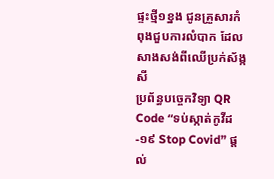ផ្ទះថ្មី១ខ្នង ជូនគ្រួសារកំពុងជួបការលំបាក ដែលសាងសង់ពីឈើប្រក់ស័ង្កសី
ប្រព័ន្ធបច្ចេកវិទ្យា QR Code “ទប់ស្កាត់កូវីដ-១៩ Stop Covid” ផ្តល់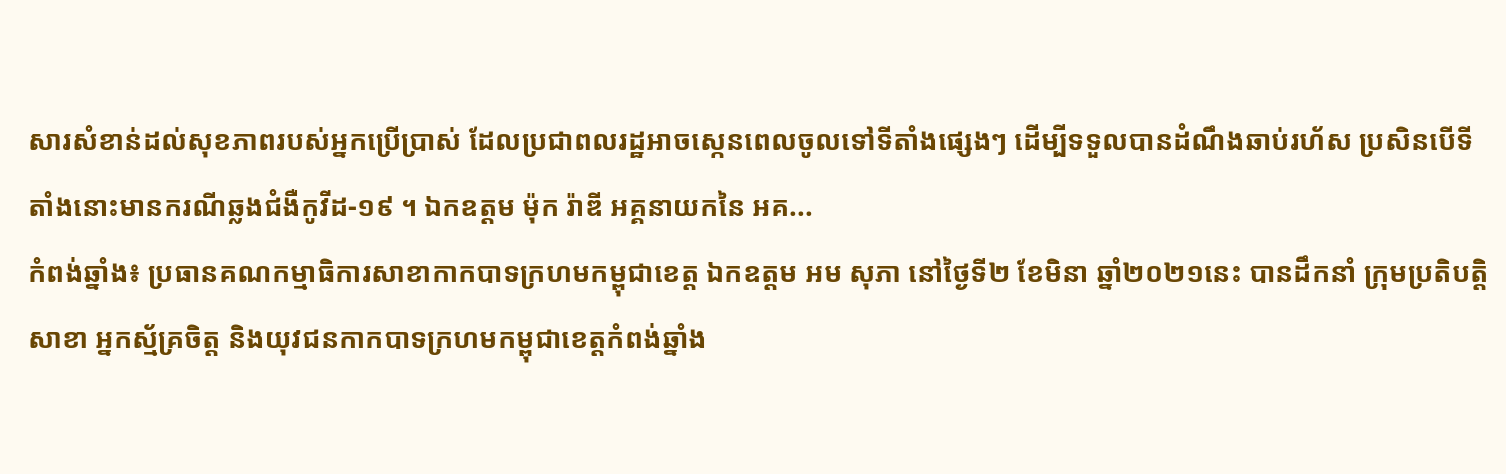សារសំខាន់ដល់សុខភាពរបស់អ្នកប្រើប្រាស់ ដែលប្រជាពលរដ្ឋអាចស្កេនពេលចូលទៅទីតាំងផ្សេងៗ ដើម្បីទទួលបានដំណឹងឆាប់រហ័ស ប្រសិនបើទីតាំងនោះមានករណីឆ្លងជំងឺកូវីដ-១៩ ។ ឯកឧត្តម ម៉ុក រ៉ាឌី អគ្គនាយកនៃ អគ...
កំពង់ឆ្នាំង៖ ប្រធានគណកម្មាធិការសាខាកាកបាទក្រហមកម្ពុជាខេត្ត ឯកឧត្តម អម សុភា នៅថ្ងៃទី២ ខែមិនា ឆ្នាំ២០២១នេះ បានដឹកនាំ ក្រុមប្រតិបត្តិសាខា អ្នកស្ម័គ្រចិត្ត និងយុវជនកាកបាទក្រហមកម្ពុជាខេត្តកំពង់ឆ្នាំង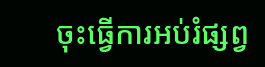ចុះធ្វើការអប់រំផ្សព្វ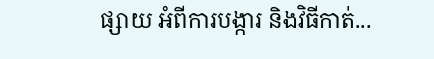ផ្សាយ អំពីការបង្ការ និងវិធីកាត់...